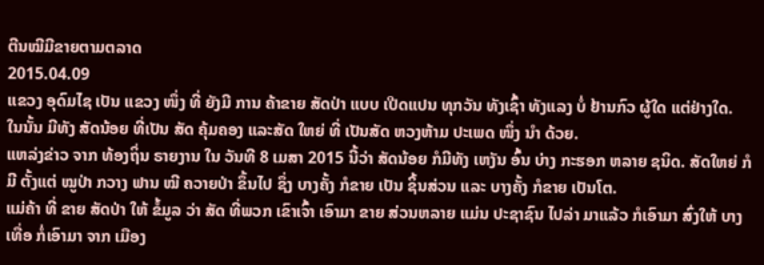ຕີນໝີມີຂາຍຕາມຕລາດ
2015.04.09
ແຂວງ ອຸດົມໄຊ ເປັນ ແຂວງ ໜຶ່ງ ທີ່ ຍັງມີ ການ ຄ້າຂາຍ ສັດປ່າ ແບບ ເປີດແປນ ທຸກວັນ ທັງເຊົ້າ ທັງແລງ ບໍ່ ຢ້ານກົວ ຜູ້ໃດ ແຕ່ຢ່າງໃດ. ໃນນັ້ນ ມີທັງ ສັດນ້ອຍ ທີ່ເປັນ ສັດ ຄຸ້ມຄອງ ແລະສັດ ໃຫຍ່ ທີ່ ເປັນສັດ ຫວງຫ້າມ ປະເພດ ໜຶ່ງ ນໍາ ດ້ວຍ.
ແຫລ່ງຂ່າວ ຈາກ ທ້ອງຖິ່ນ ຣາຍງານ ໃນ ວັນທີ 8 ເມສາ 2015 ນີ້ວ່າ ສັດນ້ອຍ ກໍມີທັງ ເຫງັນ ອົ້ນ ບ່າງ ກະຮອກ ຫລາຍ ຊນິດ. ສັດໃຫຍ່ ກໍມີ ຕັ້ງແຕ່ ໝູປ່າ ກວາງ ຟານ ໝີ ຄວາຍປ່າ ຂຶ້ນໄປ ຊຶ່ງ ບາງຄັ້ງ ກໍຂາຍ ເປັນ ຊິ້ນສ່ວນ ແລະ ບາງຄັ້ງ ກໍຂາຍ ເປັນໂຕ.
ແມ່ຄ້າ ທີ່ ຂາຍ ສັດປ່າ ໃຫ້ ຂໍ້ມູລ ວ່າ ສັດ ທີ່ພວກ ເຂົາເຈົ້າ ເອົາມາ ຂາຍ ສ່ວນຫລາຍ ແມ່ນ ປະຊາຊົນ ໄປລ່າ ມາແລ້ວ ກໍເອົາມາ ສົ່ງໃຫ້ ບາງເທື່ອ ກໍ່ເອົາມາ ຈາກ ເມືອງ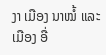ງາ ເມືອງ ນາໝໍ້ ແລະ ເມືອງ ອື່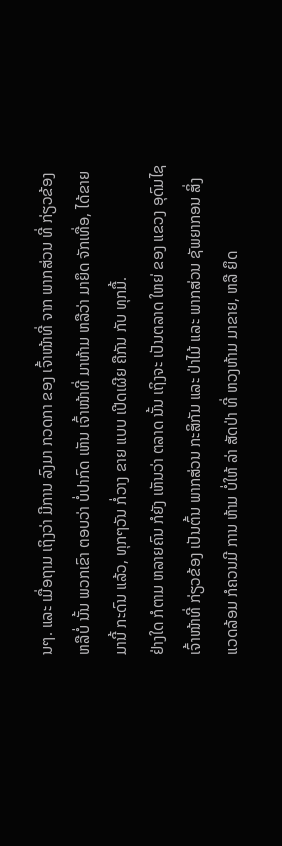ນໆ. ແລະ ເມື່ອຖາມ ເຖິງວ່າ ມີການ ລົງມາ ກວດກາ ຂອງ ເຈົ້າໜ້າທີ່ ຈາກ ພາກສ່ວນ ທີ່ ກ່ຽວຂ້ອງ ຫລືບໍ່ ນັ້ນ ພວກເຂົາ ຕອບວ່າ ບໍ່ປາກົດ ເຫັນ ເຈົ້າໜ້າທີ່ ມາຫ້າມ ຫລືວ່າ ມາຍຶດ ຈັກເທື່ອ, ໄດ້ຂາຍ ມານີ້ ກະດົນ ແລ້ວ, ທຸກໆວັນ ກໍ່ວາງ ຂາຍ ແບບ ເປີດເຜີຍ ຄືກັນ ກັບ ທຸກມື້.
ຢ່າງໃດ ກໍຕາມ ຫລາຍຄົນ ກໍຍັງ ເຫັນວ່າ ຕລາດ ນັ້ນ ເຖິງຈະ ເປັນຕລາດ ໃຫຍ່ ຂອງ ແຂວງ ອຸດົມໄຊ ເຈົ້າໜ້າທີ່ ກ່ຽວຂ້ອງ ເປັນຕົ້ນ ພາກສ່ວນ ກະສິກັມ ແລະ ປ່າໄມ້ ແລະ ພາກສ່ວນ ຊັພຍາກອນ ສິ່ງ ແວດລ້ອມ ກໍຄວນມີ ການ ຫ້າມ ບໍ່ໃຫ້ ລ່າ ສັດປ່າ ທີ່ ຫວງຫ້າມ ມາຂາຍ, ຫລື ຍຶດ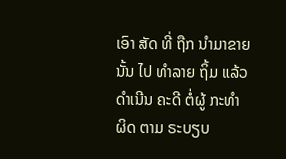ເອົາ ສັດ ທີ່ ຖືກ ນໍາມາຂາຍ ນັ້ນ ໄປ ທໍາລາຍ ຖິ້ມ ແລ້ວ ດໍາເນີນ ຄະດີ ຕໍ່ຜູ້ ກະທໍາຜິດ ຕາມ ຣະບຽບ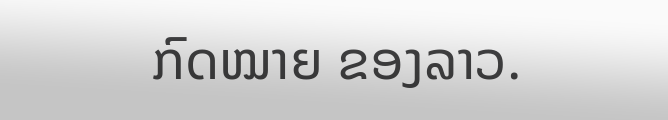ກົດໝາຍ ຂອງລາວ.